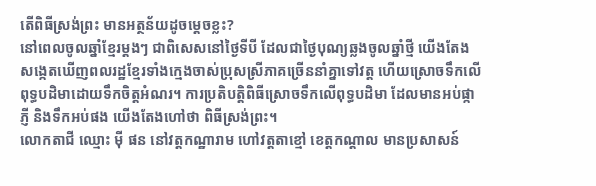តើពិធីស្រង់ព្រះ មានអត្ថន័យដូចម្ដេចខ្លះ?
នៅពេលចូលឆ្នាំខ្មែរម្ដងៗ ជាពិសេសនៅថ្ងៃទីបី ដែលជាថ្ងៃបុណ្យឆ្លងចូលឆ្នាំថ្មី យើងតែងសង្កេតឃើញពលរដ្ឋខ្មែរទាំងក្មេងចាស់ប្រុសស្រីភាគច្រើននាំគ្នាទៅវត្ត ហើយស្រោចទឹកលើពុទ្ធបដិមាដោយទឹកចិត្តអំណរ។ ការប្រតិបត្តិពិធីស្រោចទឹកលើពុទ្ធបដិមា ដែលមានអប់ផ្កាភ្ញី និងទឹកអប់ផង យើងតែងហៅថា ពិធីស្រង់ព្រះ។
លោកតាជី ឈ្មោះ ម៉ី ផន នៅវត្តកណ្ឋារាម ហៅវត្តតាខ្មៅ ខេត្តកណ្ដាល មានប្រសាសន៍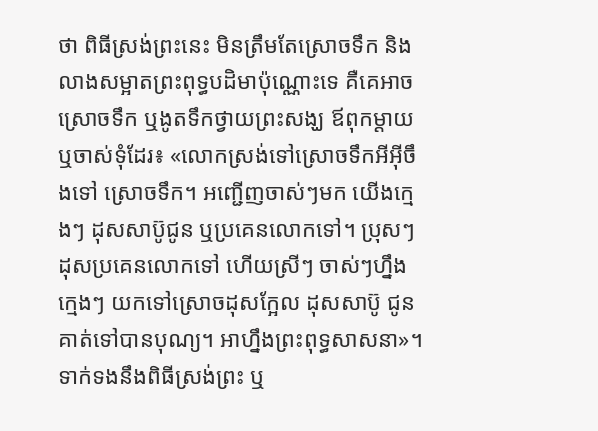ថា ពិធីស្រង់ព្រះនេះ មិនត្រឹមតែស្រោចទឹក និងលាងសម្អាតព្រះពុទ្ធបដិមាប៉ុណ្ណោះទេ គឺគេអាចស្រោចទឹក ឬងូតទឹកថ្វាយព្រះសង្ឃ ឪពុកម្ដាយ ឬចាស់ទុំដែរ៖ «លោកស្រង់ទៅស្រោចទឹកអីអ៊ីចឹងទៅ ស្រោចទឹក។ អញ្ជើញចាស់ៗមក យើងក្មេងៗ ដុសសាប៊ូជូន ឬប្រគេនលោកទៅ។ ប្រុសៗ ដុសប្រគេនលោកទៅ ហើយស្រីៗ ចាស់ៗហ្នឹង ក្មេងៗ យកទៅស្រោចដុសក្អែល ដុសសាប៊ូ ជូនគាត់ទៅបានបុណ្យ។ អាហ្នឹងព្រះពុទ្ធសាសនា»។
ទាក់ទងនឹងពិធីស្រង់ព្រះ ឬ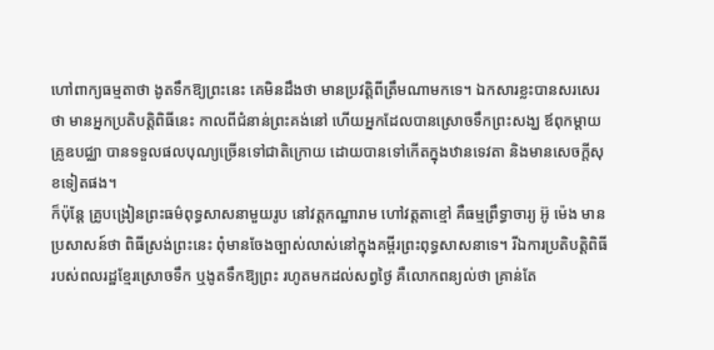ហៅពាក្យធម្មតាថា ងូតទឹកឱ្យព្រះនេះ គេមិនដឹងថា មានប្រវត្តិពីត្រឹមណាមកទេ។ ឯកសារខ្លះបានសរសេរថា មានអ្នកប្រតិបត្តិពិធីនេះ កាលពីជំនាន់ព្រះគង់នៅ ហើយអ្នកដែលបានស្រោចទឹកព្រះសង្ឃ ឪពុកម្ដាយ គ្រូឧបជ្ឈា បានទទួលផលបុណ្យច្រើនទៅជាតិក្រោយ ដោយបានទៅកើតក្នុងឋានទេវតា និងមានសេចក្ដីសុខទៀតផង។
ក៏ប៉ុន្តែ គ្រូបង្រៀនព្រះធម៌ពុទ្ធសាសនាមួយរូប នៅវត្តកណ្ឋារាម ហៅវត្តតាខ្មៅ គឺធម្មព្រឹទ្ធាចារ្យ អ៊ូ ម៉េង មានប្រសាសន៍ថា ពិធីស្រង់ព្រះនេះ ពុំមានចែងច្បាស់លាស់នៅក្នុងគម្ពីរព្រះពុទ្ធសាសនាទេ។ រីឯការប្រតិបត្តិពិធីរបស់ពលរដ្ឋខ្មែរស្រោចទឹក ឬងូតទឹកឱ្យព្រះ រហូតមកដល់សព្វថ្ងៃ គឺលោកពន្យល់ថា គ្រាន់តែ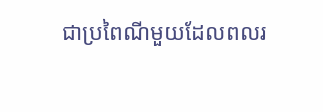ជាប្រពៃណីមួយដែលពលរ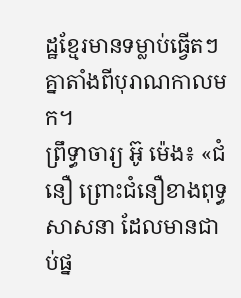ដ្ឋខ្មែរមានទម្លាប់ធ្វើតៗ គ្នាតាំងពីបុរាណកាលមក។
ព្រឹទ្ធាចារ្យ អ៊ូ ម៉េង៖ «ជំនឿ ព្រោះជំនឿខាងពុទ្ធសាសនា ដែលមានជាប់ផ្ន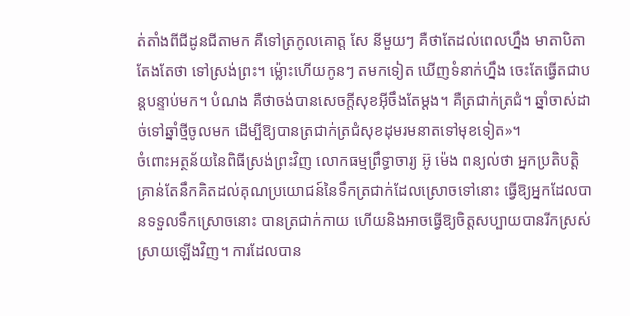ត់តាំងពីជីដូនជីតាមក គឺទៅត្រកូលគោត្ត សែ នីមួយៗ គឺថាតែដល់ពេលហ្នឹង មាតាបិតាតែងតែថា ទៅស្រង់ព្រះ។ ម្ល៉ោះហើយកូនៗ តមកទៀត ឃើញទំនាក់ហ្នឹង ចេះតែធ្វើតជាបន្តបន្ទាប់មក។ បំណង គឺថាចង់បានសេចក្ដីសុខអ៊ីចឹងតែម្ដង។ គឺត្រជាក់ត្រជំ។ ឆ្នាំចាស់ដាច់ទៅឆ្នាំថ្មីចូលមក ដើម្បីឱ្យបានត្រជាក់ត្រជំសុខដុមរមនាតទៅមុខទៀត»។
ចំពោះអត្ថន័យនៃពិធីស្រង់ព្រះវិញ លោកធម្មព្រឹទ្ធាចារ្យ អ៊ូ ម៉េង ពន្យល់ថា អ្នកប្រតិបត្តិគ្រាន់តែនឹកគិតដល់គុណប្រយោជន៍នៃទឹកត្រជាក់ដែលស្រោចទៅនោះ ធ្វើឱ្យអ្នកដែលបានទទួលទឹកស្រោចនោះ បានត្រជាក់កាយ ហើយនិងអាចធ្វើឱ្យចិត្តសប្បាយបានរីកស្រស់ស្រាយឡើងវិញ។ ការដែលបាន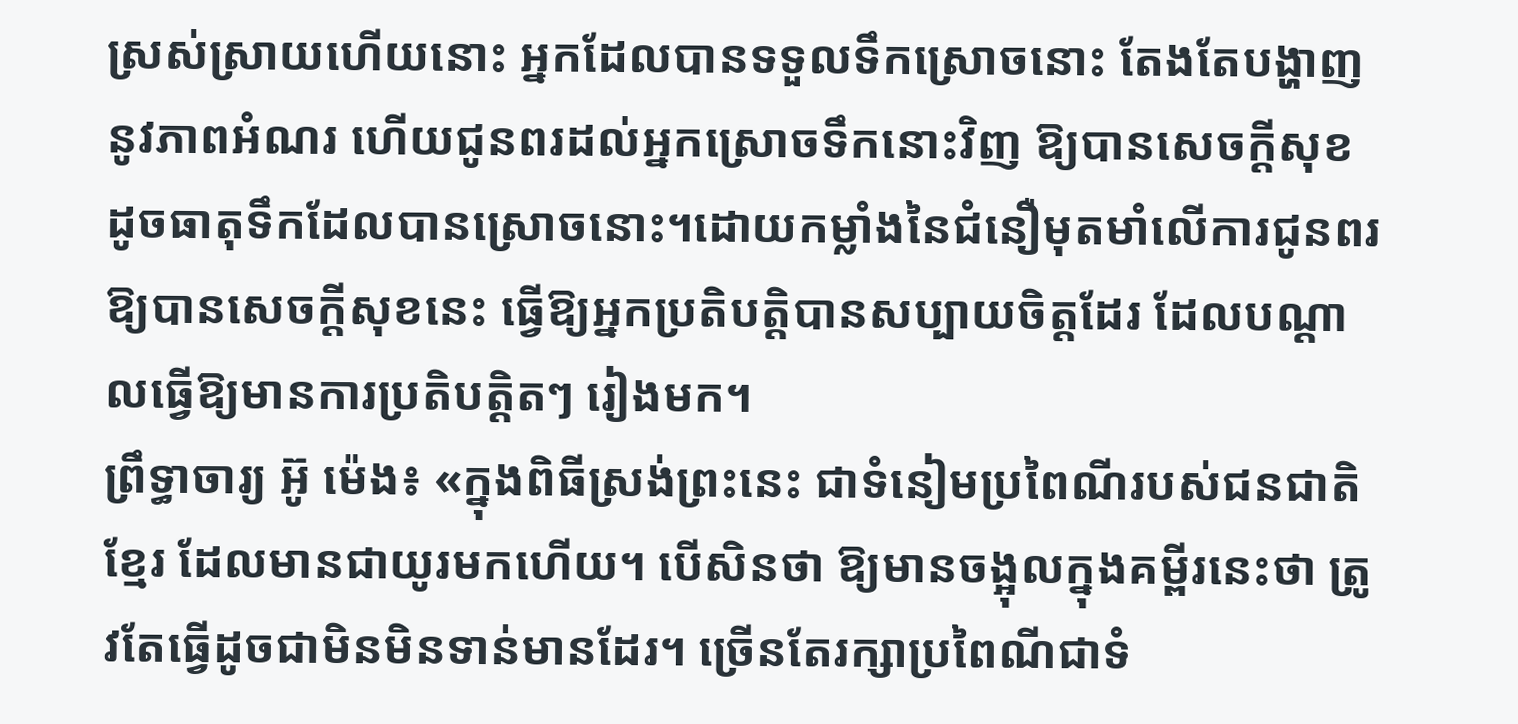ស្រស់ស្រាយហើយនោះ អ្នកដែលបានទទួលទឹកស្រោចនោះ តែងតែបង្ហាញនូវភាពអំណរ ហើយជូនពរដល់អ្នកស្រោចទឹកនោះវិញ ឱ្យបានសេចក្ដីសុខដូចធាតុទឹកដែលបានស្រោចនោះ។ដោយកម្លាំងនៃជំនឿមុតមាំលើការជូនពរឱ្យបានសេចក្ដីសុខនេះ ធ្វើឱ្យអ្នកប្រតិបត្តិបានសប្បាយចិត្តដែរ ដែលបណ្ដាលធ្វើឱ្យមានការប្រតិបត្តិតៗ រៀងមក។
ព្រឹទ្ធាចារ្យ អ៊ូ ម៉េង៖ «ក្នុងពិធីស្រង់ព្រះនេះ ជាទំនៀមប្រពៃណីរបស់ជនជាតិខ្មែរ ដែលមានជាយូរមកហើយ។ បើសិនថា ឱ្យមានចង្អុលក្នុងគម្ពីរនេះថា ត្រូវតែធ្វើដូចជាមិនមិនទាន់មានដែរ។ ច្រើនតែរក្សាប្រពៃណីជាទំ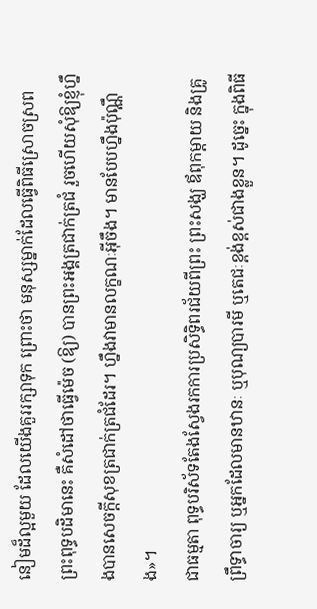នៀមដ៏ល្អមួយ ដែលយើងគួររក្សាទុក ព្រោះថា មនុស្សម្នាក់ដែលធ្វើពិធីស្រោចស្រពព្រះពុទ្ធបដិមានេះ គឺសំដៅថាធ្វើម៉េច (ឱ្យ) បានព្រះអង្គត្រជាក់ត្រជំ រួចហើយសុំឱ្យខ្ញុំហ្នឹងបានសេចក្ដីសុខត្រជាក់ត្រជំដែរ។ ហ្នឹងវាមានលក្ខណៈអ៊ីចឹង។ មានបែបហ្នឹងប៉ុណ្ណឹង»។
ជាធម្មតា ពុទ្ធបរិស័ទតែងស្វែងរកការប្រសិទ្ធិពរជ័យពីព្រះ ព្រះសង្ឃ ឪពុកម្ដាយ និងគ្រូព្រឹទ្ធាចារ្យ ឬអ្នកដែលមានឋានៈ ឬបុណ្យបារមី ឬតេជៈខ្ពង់ខ្ពស់ជាងខ្លួន។ ដូច្នេះ ក្នុងពិធី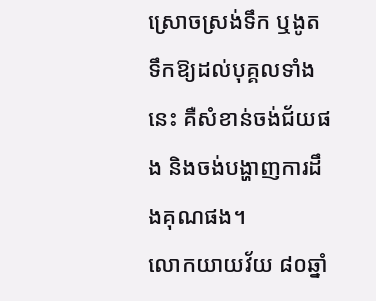ស្រោចស្រង់ទឹក ឬងូតទឹកឱ្យដល់បុគ្គលទាំងនេះ គឺសំខាន់ចង់ជ័យផង និងចង់បង្ហាញការដឹងគុណផង។
លោកយាយវ័យ ៨០ឆ្នាំ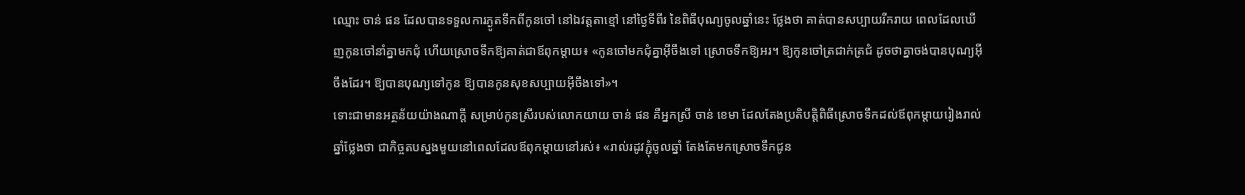ឈ្មោះ ចាន់ ផន ដែលបានទទួលការភ្ងូតទឹកពីកូនចៅ នៅឯវត្តតាខ្មៅ នៅថ្ងៃទីពីរ នៃពិធីបុណ្យចូលឆ្នាំនេះ ថ្លែងថា គាត់បានសប្បាយរីករាយ ពេលដែលឃើញកូនចៅនាំគ្នាមកជុំ ហើយស្រោចទឹកឱ្យគាត់ជាឪពុកម្ដាយ៖ «កូនចៅមកជុំគ្នាអ៊ីចឹងទៅ ស្រោចទឹកឱ្យអរ។ ឱ្យកូនចៅត្រជាក់ត្រជំ ដូចថាគ្នាចង់បានបុណ្យអ៊ីចឹងដែរ។ ឱ្យបានបុណ្យទៅកូន ឱ្យបានកូនសុខសប្បាយអ៊ីចឹងទៅ»។
ទោះជាមានអត្ថន័យយ៉ាងណាក្ដី សម្រាប់កូនស្រីរបស់លោកយាយ ចាន់ ផន គឺអ្នកស្រី ចាន់ ខេមា ដែលតែងប្រតិបត្តិពិធីស្រោចទឹកដល់ឪពុកម្ដាយរៀងរាល់ឆ្នាំថ្លែងថា ជាកិច្ចតបស្នងមួយនៅពេលដែលឪពុកម្ដាយនៅរស់៖ «រាល់រដូវភ្ជុំចូលឆ្នាំ តែងតែមកស្រោចទឹកជូន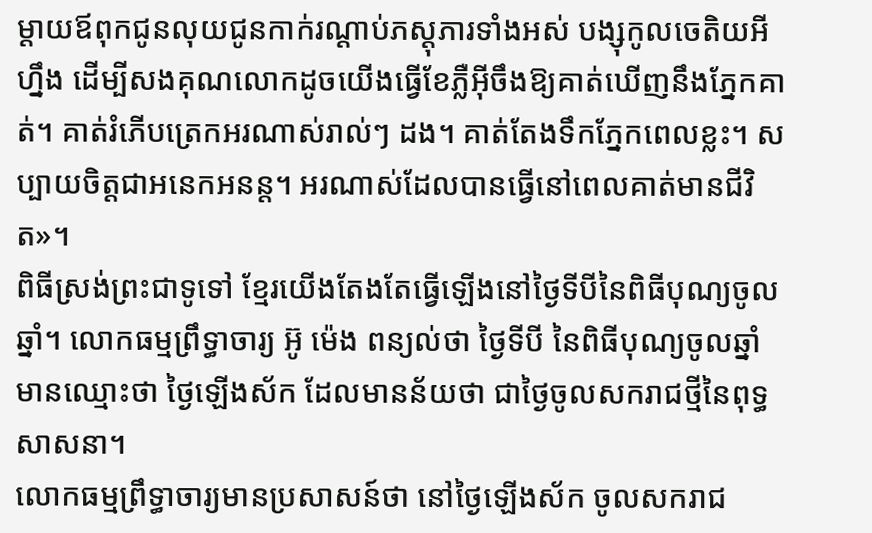ម្ដាយឪពុកជូនលុយជូនកាក់រណ្ដាប់ភស្តុភារទាំងអស់ បង្សុកូលចេតិយអីហ្នឹង ដើម្បីសងគុណលោកដូចយើងធ្វើខែភ្លឺអ៊ីចឹងឱ្យគាត់ឃើញនឹងភ្នែកគាត់។ គាត់រំភើបត្រេកអរណាស់រាល់ៗ ដង។ គាត់តែងទឹកភ្នែកពេលខ្លះ។ សប្បាយចិត្តជាអនេកអនន្ត។ អរណាស់ដែលបានធ្វើនៅពេលគាត់មានជីវិត»។
ពិធីស្រង់ព្រះជាទូទៅ ខ្មែរយើងតែងតែធ្វើឡើងនៅថ្ងៃទីបីនៃពិធីបុណ្យចូលឆ្នាំ។ លោកធម្មព្រឹទ្ធាចារ្យ អ៊ូ ម៉េង ពន្យល់ថា ថ្ងៃទីបី នៃពិធីបុណ្យចូលឆ្នាំ មានឈ្មោះថា ថ្ងៃឡើងស័ក ដែលមានន័យថា ជាថ្ងៃចូលសករាជថ្មីនៃពុទ្ធសាសនា។
លោកធម្មព្រឹទ្ធាចារ្យមានប្រសាសន៍ថា នៅថ្ងៃឡើងស័ក ចូលសករាជ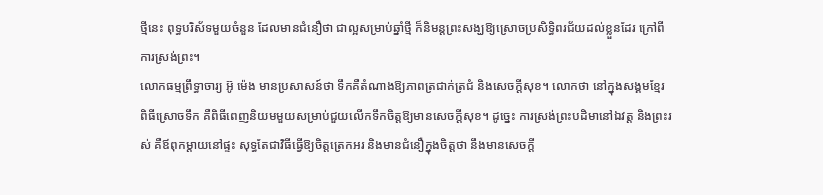ថ្មីនេះ ពុទ្ធបរិស័ទមួយចំនួន ដែលមានជំនឿថា ជាល្អសម្រាប់ឆ្នាំថ្មី ក៏និមន្តព្រះសង្ឃឱ្យស្រោចប្រសិទ្ធិពរជ័យដល់ខ្លួនដែរ ក្រៅពីការស្រង់ព្រះ។
លោកធម្មព្រឹទ្ធាចារ្យ អ៊ូ ម៉េង មានប្រសាសន៍ថា ទឹកគឺតំណាងឱ្យភាពត្រជាក់ត្រជំ និងសេចក្ដីសុខ។ លោកថា នៅក្នុងសង្គមខ្មែរ ពិធីស្រោចទឹក គឺពិធីពេញនិយមមួយសម្រាប់ជួយលើកទឹកចិត្តឱ្យមានសេចក្ដីសុខ។ ដូច្នេះ ការស្រង់ព្រះបដិមានៅឯវត្ត និងព្រះរស់ គឺឪពុកម្ដាយនៅផ្ទះ សុទ្ធតែជាវិធីធ្វើឱ្យចិត្តត្រេកអរ និងមានជំនឿក្នុងចិត្តថា នឹងមានសេចក្ដី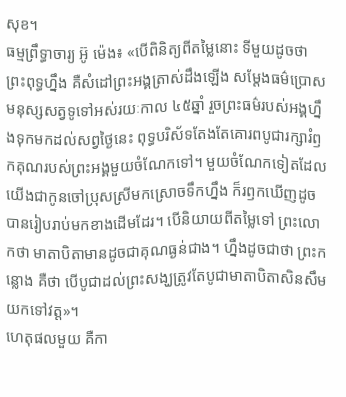សុខ។
ធម្មព្រឹទ្ធាចារ្យ អ៊ូ ម៉េង៖ «បើពិនិត្យពីតម្លៃនោះ ទីមួយដូចថា ព្រះពុទ្ធហ្នឹង គឺសំដៅព្រះអង្គត្រាស់ដឹងឡើង សម្ដែងធម៌ប្រោសមនុស្សសត្វទូទៅអស់រយៈកាល ៤៥ឆ្នាំ រួចព្រះធម៌របស់អង្គហ្នឹងទុកមកដល់សព្វថ្ងៃនេះ ពុទ្ធបរិស័ទតែងតែគោរពបូជារក្សារំឭកគុណរបស់ព្រះអង្គមួយចំណែកទៅ។ មួយចំណែកទៀតដែលយើងជាកូនចៅប្រុសស្រីមកស្រោចទឹកហ្នឹង ក៏រឭកឃើញដូចបានរៀបរាប់មកខាងដើមដែរ។ បើនិយាយពីតម្លៃទៅ ព្រះលោកថា មាតាបិតាមានដូចជាគុណធ្ងន់ជាង។ ហ្នឹងដូចជាថា ព្រះកន្លោង គឺថា បើបូជាដល់ព្រះសង្ឃត្រូវតែបូជាមាតាបិតាសិនសឹមយកទៅវត្ត»។
ហេតុផលមួយ គឺកា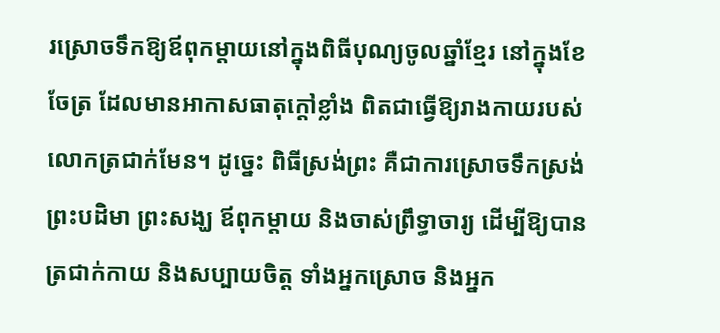រស្រោចទឹកឱ្យឪពុកម្ដាយនៅក្នុងពិធីបុណ្យចូលឆ្នាំខ្មែរ នៅក្នុងខែចែត្រ ដែលមានអាកាសធាតុក្ដៅខ្លាំង ពិតជាធ្វើឱ្យរាងកាយរបស់លោកត្រជាក់មែន។ ដូច្នេះ ពិធីស្រង់ព្រះ គឺជាការស្រោចទឹកស្រង់ព្រះបដិមា ព្រះសង្ឃ ឪពុកម្ដាយ និងចាស់ព្រឹទ្ធាចារ្យ ដើម្បីឱ្យបានត្រជាក់កាយ និងសប្បាយចិត្ត ទាំងអ្នកស្រោច និងអ្នក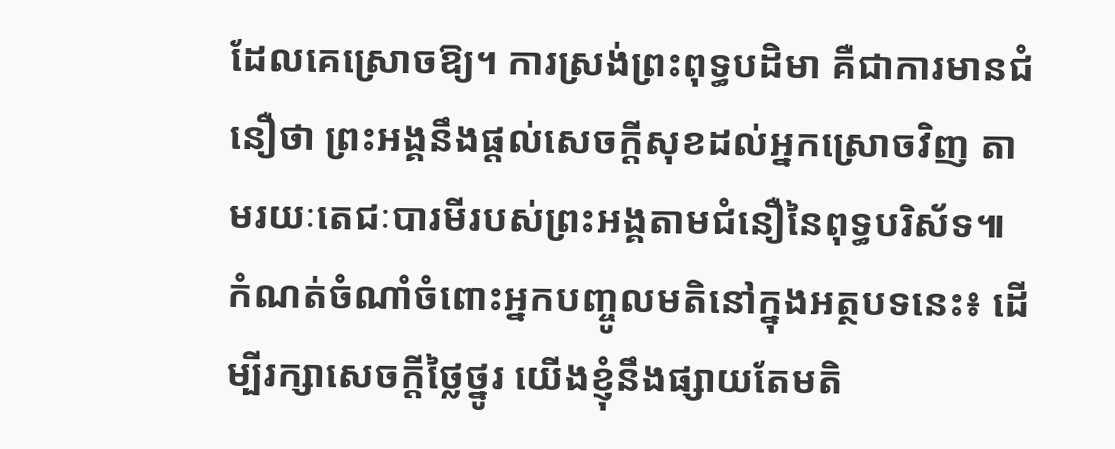ដែលគេស្រោចឱ្យ។ ការស្រង់ព្រះពុទ្ធបដិមា គឺជាការមានជំនឿថា ព្រះអង្គនឹងផ្ដល់សេចក្ដីសុខដល់អ្នកស្រោចវិញ តាមរយៈតេជៈបារមីរបស់ព្រះអង្គតាមជំនឿនៃពុទ្ធបរិស័ទ៕
កំណត់ចំណាំចំពោះអ្នកបញ្ចូលមតិនៅក្នុងអត្ថបទនេះ៖ ដើម្បីរក្សាសេចក្ដីថ្លៃថ្នូរ យើងខ្ញុំនឹងផ្សាយតែមតិ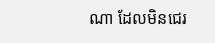ណា ដែលមិនជេរ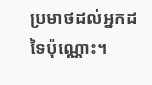ប្រមាថដល់អ្នកដទៃប៉ុណ្ណោះ។